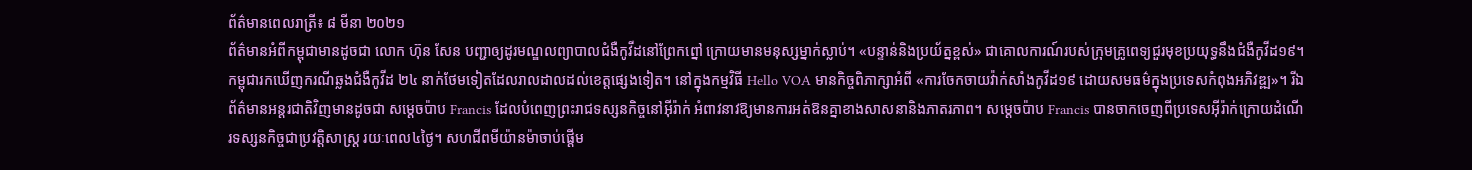ព័ត៌មានពេលរាត្រី៖ ៨ មីនា ២០២១
ព័ត៌មានអំពីកម្ពុជាមានដូចជា លោក ហ៊ុន សែន បញ្ជាឲ្យដូរមណ្ឌលព្យាបាលជំងឺកូវីដនៅព្រែកព្នៅ ក្រោយមានមនុស្សម្នាក់ស្លាប់។ «បន្ទាន់និងប្រយ័ត្នខ្ពស់» ជាគោលការណ៍របស់ក្រុមគ្រូពេទ្យជួរមុខប្រយុទ្ធនឹងជំងឺកូវីដ១៩។ កម្ពុជារកឃើញករណីឆ្លងជំងឺកូវីដ ២៤ នាក់ថែមទៀតដែលរាលដាលដល់ខេត្តផ្សេងទៀត។ នៅក្នុងកម្មវិធី Hello VOA មានកិច្ចពិភាក្សាអំពី «ការចែកចាយវ៉ាក់សាំងកូវីដ១៩ ដោយសមធម៌ក្នុងប្រទេសកំពុងអភិវឌ្ឍ»។ រីឯព័ត៌មានអន្តរជាតិវិញមានដូចជា សម្តេចប៉ាប Francis ដែលបំពេញព្រះរាជទស្សនកិច្ចនៅអ៊ីរ៉ាក់ អំពាវនាវឱ្យមានការអត់ឱនគ្នាខាងសាសនានិងភាតរភាព។ សម្តេចប៉ាប Francis បានចាកចេញពីប្រទេសអ៊ីរ៉ាក់ក្រោយដំណើរទស្សនកិច្ចជាប្រវត្តិសាស្ត្រ រយៈពេល៤ថ្ងៃ។ សហជីពមីយ៉ានម៉ាចាប់ផ្តើម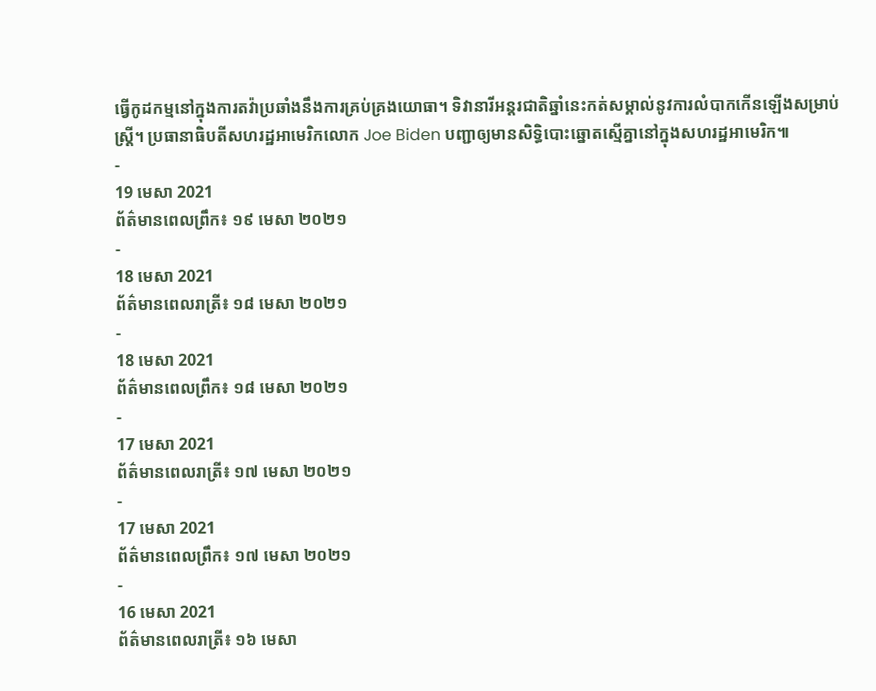ធ្វើកូដកម្មនៅក្នុងការតវ៉ាប្រឆាំងនឹងការគ្រប់គ្រងយោធា។ ទិវានារីអន្តរជាតិឆ្នាំនេះកត់សម្គាល់នូវការលំបាកកើនឡើងសម្រាប់ស្ត្រី។ ប្រធានាធិបតីសហរដ្ឋអាមេរិកលោក Joe Biden បញ្ជាឲ្យមានសិទ្ធិបោះឆ្នោតស្មើគ្នានៅក្នុងសហរដ្ឋអាមេរិក៕
-
19 មេសា 2021
ព័ត៌មានពេលព្រឹក៖ ១៩ មេសា ២០២១
-
18 មេសា 2021
ព័ត៌មានពេលរាត្រី៖ ១៨ មេសា ២០២១
-
18 មេសា 2021
ព័ត៌មានពេលព្រឹក៖ ១៨ មេសា ២០២១
-
17 មេសា 2021
ព័ត៌មានពេលរាត្រី៖ ១៧ មេសា ២០២១
-
17 មេសា 2021
ព័ត៌មានពេលព្រឹក៖ ១៧ មេសា ២០២១
-
16 មេសា 2021
ព័ត៌មានពេលរាត្រី៖ ១៦ មេសា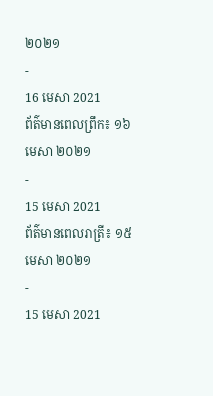២០២១
-
16 មេសា 2021
ព័ត៌មានពេលព្រឹក៖ ១៦ មេសា ២០២១
-
15 មេសា 2021
ព័ត៌មានពេលរាត្រី៖ ១៥ មេសា ២០២១
-
15 មេសា 2021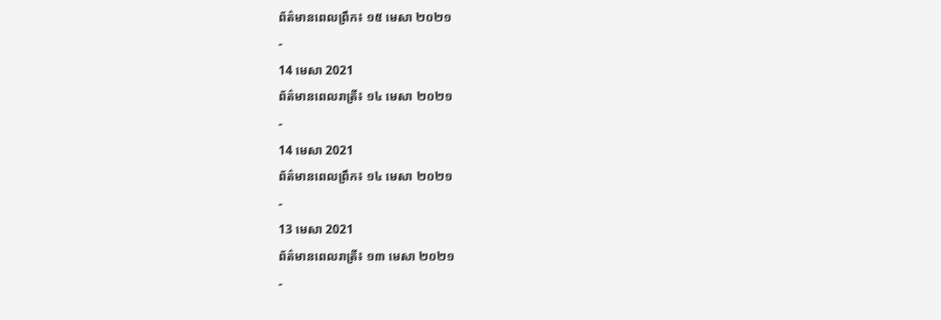ព័ត៌មានពេលព្រឹក៖ ១៥ មេសា ២០២១
-
14 មេសា 2021
ព័ត៌មានពេលរាត្រី៖ ១៤ មេសា ២០២១
-
14 មេសា 2021
ព័ត៌មានពេលព្រឹក៖ ១៤ មេសា ២០២១
-
13 មេសា 2021
ព័ត៌មានពេលរាត្រី៖ ១៣ មេសា ២០២១
-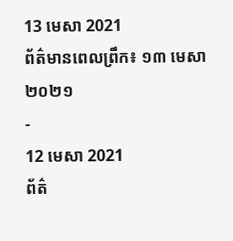13 មេសា 2021
ព័ត៌មានពេលព្រឹក៖ ១៣ មេសា ២០២១
-
12 មេសា 2021
ព័ត៌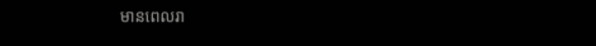មានពេលរា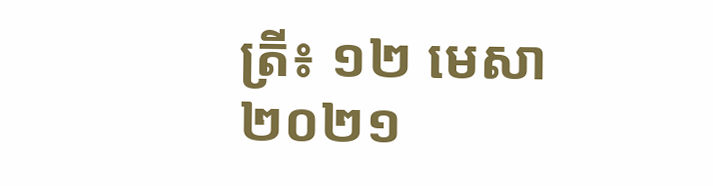ត្រី៖ ១២ មេសា ២០២១